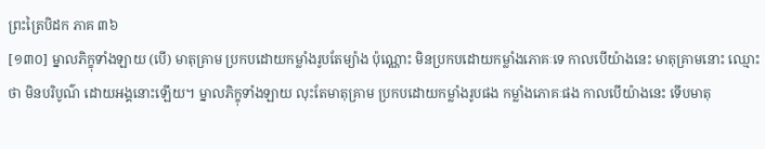ព្រះត្រៃបិដក ភាគ ៣៦
[១៣០] ម្នាលភិក្ខុទាំងឡាយ (បើ) មាតុគ្រាម ប្រកបដោយកម្លាំងរូបតែម្យ៉ាង ប៉ុណ្ណោះ មិនប្រកបដោយកម្លាំងភោគៈទេ កាលបើយ៉ាងនេះ មាតុគ្រាមនោះ ឈ្មោះថា មិនបរិបូណ៌ ដោយអង្គនោះឡើយ។ ម្នាលភិក្ខុទាំងឡាយ លុះតែមាតុគ្រាម ប្រកបដោយកម្លាំងរូបផង កម្លាំងភោគៈផង កាលបើយ៉ាងនេះ ទើបមាតុ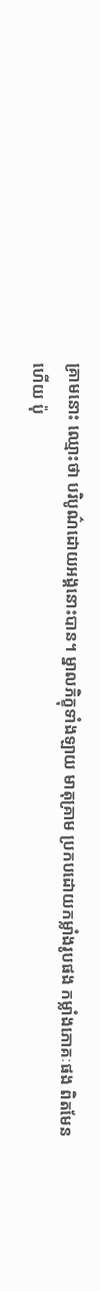គ្រាមនោះ ឈ្មោះថា បរិបូណ៌ដោយអង្គនោះបាន។ ម្នាលភិក្ខុទាំងឡាយ មាតុគ្រាម ប្រកបដោយកម្លាំងរូបផង កម្លាំងភោគៈផង ពិតមែនហើយ ប៉ុ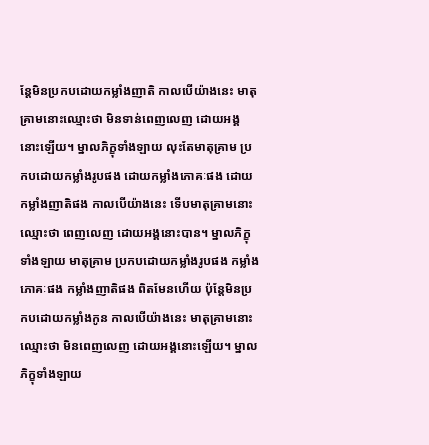ន្តែមិនប្រកបដោយកម្លាំងញាតិ កាលបើយ៉ាងនេះ មាតុគ្រាមនោះឈ្មោះថា មិនទាន់ពេញលេញ ដោយអង្គនោះឡើយ។ ម្នាលភិក្ខុទាំងឡាយ លុះតែមាតុគ្រាម ប្រកបដោយកម្លាំងរូបផង ដោយកម្លាំងភោគៈផង ដោយកម្លាំងញាតិផង កាលបើយ៉ាងនេះ ទើបមាតុគ្រាមនោះ ឈ្មោះថា ពេញលេញ ដោយអង្គនោះបាន។ ម្នាលភិក្ខុទាំងឡាយ មាតុគ្រាម ប្រកបដោយកម្លាំងរូបផង កម្លាំងភោគៈផង កម្លាំងញាតិផង ពិតមែនហើយ ប៉ុន្តែមិនប្រកបដោយកម្លាំងកូន កាលបើយ៉ាងនេះ មាតុគ្រាមនោះ ឈ្មោះថា មិនពេញលេញ ដោយអង្គនោះឡើយ។ ម្នាលភិក្ខុទាំងឡាយ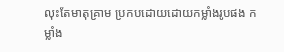លុះតែមាតុគ្រាម ប្រកបដោយដោយកម្លាំងរូបផង កម្លាំង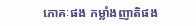ភោគៈផង កម្លាំងញាតិផង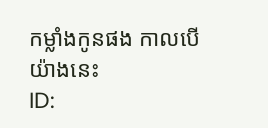កម្លាំងកូនផង កាលបើយ៉ាងនេះ
ID: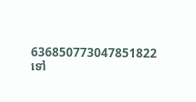636850773047851822
ទៅ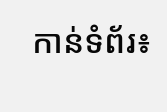កាន់ទំព័រ៖